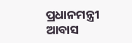ପ୍ରଧାନମନ୍ତ୍ରୀ ଆବାସ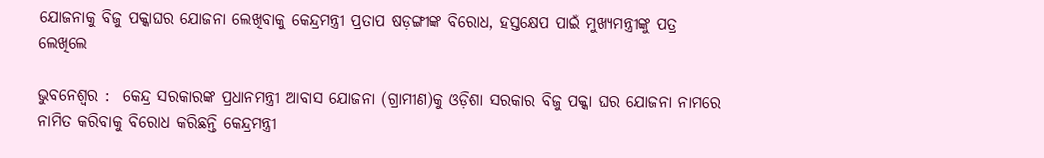ଯୋଜନାକୁ ବିଜୁ ପକ୍କାଘର ଯୋଜନା ଲେଖିବାକୁ କେନ୍ଦ୍ରମନ୍ତ୍ରୀ ପ୍ରତାପ ଷଡ଼ଙ୍ଗୀଙ୍କ ବିରୋଧ, ହସ୍ତକ୍ଷେପ ପାଇଁ ମୁଖ୍ୟମନ୍ତ୍ରୀଙ୍କୁ ପତ୍ର ଲେଖିଲେ

ଭୁବନେଶ୍ବର :  କେନ୍ଦ୍ର ସରକାରଙ୍କ ପ୍ରଧାନମନ୍ତ୍ରୀ ଆବାସ ଯୋଜନା (ଗ୍ରାମୀଣ)କୁ ଓଡ଼ିଶା ସରକାର ବିଜୁ ପକ୍କା ଘର ଯୋଜନା ନାମରେ ନାମିତ କରିବାକୁ ବିରୋଧ କରିଛନ୍ତି କେନ୍ଦ୍ରମନ୍ତ୍ରୀ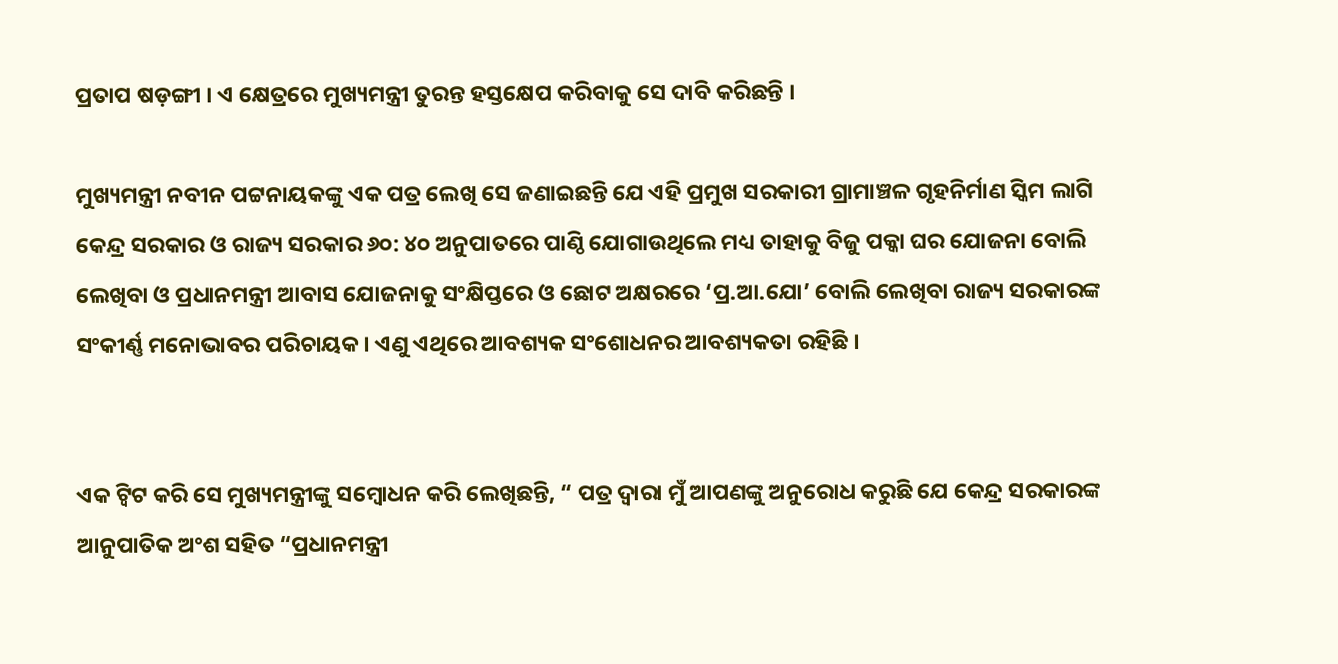ପ୍ରତାପ ଷଡ଼ଙ୍ଗୀ । ଏ କ୍ଷେତ୍ରରେ ମୁଖ୍ୟମନ୍ତ୍ରୀ ତୁରନ୍ତ ହସ୍ତକ୍ଷେପ କରିବାକୁ ସେ ଦାବି କରିଛନ୍ତି ।

ମୁଖ୍ୟମନ୍ତ୍ରୀ ନବୀନ ପଟ୍ଟନାୟକଙ୍କୁ ଏକ ପତ୍ର ଲେଖି ସେ ଜଣାଇଛନ୍ତି ଯେ ଏହି ପ୍ରମୁଖ ସରକାରୀ ଗ୍ରାମାଞ୍ଚଳ ଗୃହନିର୍ମାଣ ସ୍କିମ ଲାଗି କେନ୍ଦ୍ର ସରକାର ଓ ରାଜ୍ୟ ସରକାର ୬୦: ୪୦ ଅନୁପାତରେ ପାଣ୍ଠି ଯୋଗାଉଥିଲେ ମଧ୍ୟ ତାହାକୁ ବିଜୁ ପକ୍କା ଘର ଯୋଜନା ବୋଲି ଲେଖିବା ଓ ପ୍ରଧାନମନ୍ତ୍ରୀ ଆବାସ ଯୋଜନାକୁ ସଂକ୍ଷିପ୍ତରେ ଓ ଛୋଟ ଅକ୍ଷରରେ ‘ପ୍ର.ଆ.ଯୋ’ ବୋଲି ଲେଖିବା ରାଜ୍ୟ ସରକାରଙ୍କ ସଂକୀର୍ଣ୍ଣ ମନୋଭାବର ପରିଚାୟକ । ଏଣୁ ଏଥିରେ ଆବଶ୍ୟକ ସଂଶୋଧନର ଆବଶ୍ୟକତା ରହିଛି ।


ଏକ ଟ୍ବିଟ କରି ସେ ମୁଖ୍ୟମନ୍ତ୍ରୀଙ୍କୁ ସମ୍ବୋଧନ କରି ଲେଖିଛନ୍ତି, “ ପତ୍ର ଦ୍ବାରା ମୁଁ ଆପଣଙ୍କୁ ଅନୁରୋଧ କରୁଛି ଯେ କେନ୍ଦ୍ର ସରକାରଙ୍କ ଆନୁପାତିକ ଅଂଶ ସହିତ “ପ୍ରଧାନମନ୍ତ୍ରୀ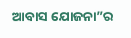ଆବାସ ଯୋଜନା”ର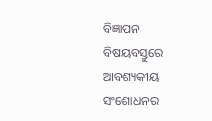ବିଜ୍ଞାପନ ବିଷୟବସ୍ତୁରେ ଆବଶ୍ୟକୀୟ ସଂଶୋଧନର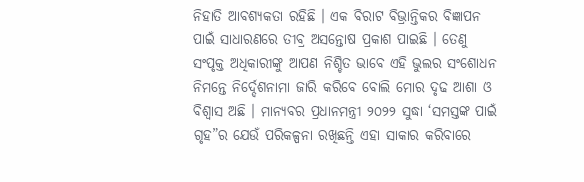ନିହାତି ଆବଶ୍ୟକତା ରହିଛି । ଏକ ବିରାଟ ବିଭ୍ରାନ୍ତିକର ବିଜ୍ଞାପନ ପାଇଁ ସାଧାରଣରେ ତୀବ୍ର ଅସନ୍ତୋଷ ପ୍ରକାଶ ପାଇଛି । ତେଣୁ ସଂପୃକ୍ତ ଅଧିକାରୀଙ୍କୁ ଆପଣ ନିଶ୍ଚିତ ଭାବେ ଏହି ଭୁଲର ସଂଶୋଧନ ନିମନ୍ତେ ନିର୍ଦ୍ଦେଶନାମା ଜାରି କରିବେ ବୋଲି ମୋର ଦୃଢ ଆଶା ଓ ବିଶ୍ବାସ ଅଛି । ମାନ୍ୟବର ପ୍ରଧାନମନ୍ତ୍ରୀ ୨୦୨୨ ସୁଦ୍ଧା ‘ସମସ୍ତଙ୍କ ପାଇଁ ଗୃହ”ର ଯେଉଁ ପରିକଳ୍ପନା ରଖିଛନ୍ତି ଏହା ସାକାର କରିବାରେ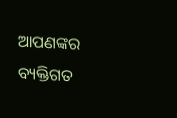ଆପଣଙ୍କର ବ୍ୟକ୍ତିଗତ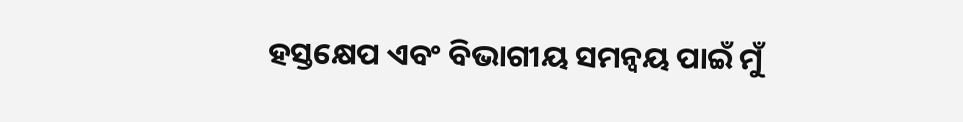ହସ୍ତକ୍ଷେପ ଏବଂ ବିଭାଗୀୟ ସମନ୍ବୟ ପାଇଁ ମୁଁ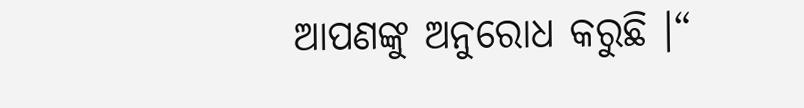ଆପଣଙ୍କୁ ଅନୁରୋଧ କରୁଛି ।“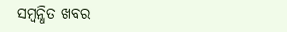ସମ୍ବନ୍ଧିତ ଖବର